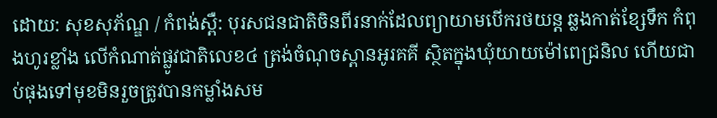ដោយ: សុខសុភ័ណ្ឌ / កំពង់ស្ពឺ: បុរសជនជាតិចិនពីរនាក់ដែលព្យាយាមបើករថយន្ត ឆ្លងកាត់ខ្សែទឹក កំពុងហូរខ្លាំង លើកំណាត់ផ្លូវជាតិលេខ៤ ត្រង់ចំណុចស្ពានអូរគគី ស្ថិតក្នុងឃុំយាយម៉ៅពេជ្រនិល ហើយជាប់ផុងទៅមុខមិនរួចត្រូវបានកម្លាំងសម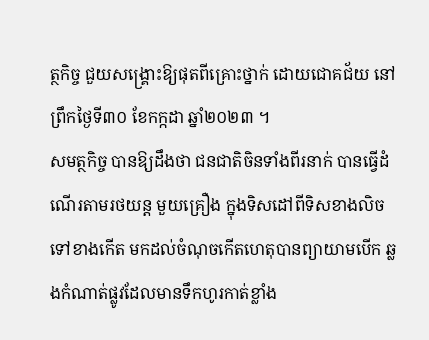ត្ថកិច្ច ជួយសង្គ្រោះឱ្យផុតពីគ្រោះថ្នាក់ ដោយជោគជ័យ នៅព្រឹកថ្ងៃទី៣០ ខែកក្កដា ឆ្នាំ២០២៣ ។
សមត្ថកិច្ច បានឱ្យដឹងថា ជនជាតិចិនទាំងពីរនាក់ បានធ្វើដំណើរតាមរថយន្ត មួយគ្រឿង ក្នុងទិសដៅពីទិសខាងលិចទៅខាងកើត មកដល់ចំណុចកើតហេតុបានព្យាយាមបើក ឆ្លងកំណាត់ផ្លូវដែលមានទឹកហូរកាត់ខ្លាំង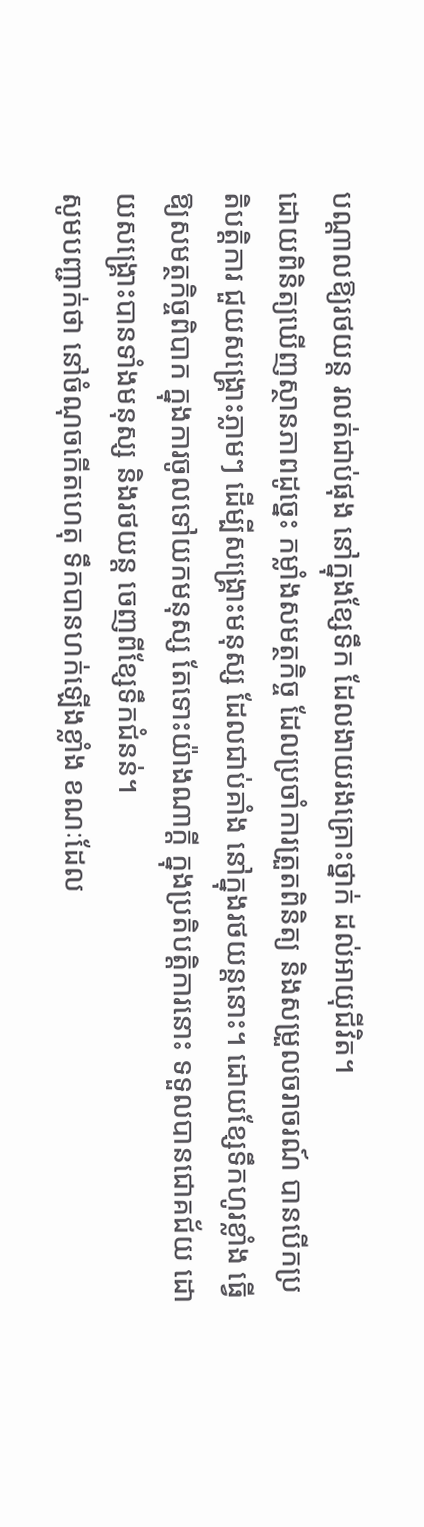បណ្តាលឱ្យរថយន្ត រលត់ជាប់ផុង នៅក្នុងខ្សែទឹក ដែលងាយរងគ្រោះថ្នាក់ ដល់អាយុជីវិត។
ដោយពិនិត្យឃើញស្ថានភាពដូច្នេះ កម្លាំងសមត្ថកិច្ច ដែលប្រចាំការត្រួតពិនិត្យ និងសម្រួលចរាចរណ៍ បានបើកប្រតិបត្តិការ ជួយសង្គ្រោះភ្លាមៗ ដើម្បីសង្គ្រោះមនុស្ស ដែលជាប់គាំង នៅក្នុងរថយន្តនោះ។ ដោយខ្សែទឹកហូរខ្លាំង ធ្វើឱ្យសមត្ថកិច្ចពិបាក ក្នុងការចូលទៅយកមនុស្ស តែទោះយ៉ាងណាក្តី ក្នុងប្រតិបត្តិការនោះ ទទួលបានជោគជ័យ ដោយសង្គ្រោះបានទាំងមនុស្ស និងរថយន្ត ចេញពីខ្សែទឹកជំនន់។
សូមបញ្ជាក់ថា នៅចំណុចកើតហេតុ ទឹកបានហក់ឡើងខ្លាំង ខណៈដែល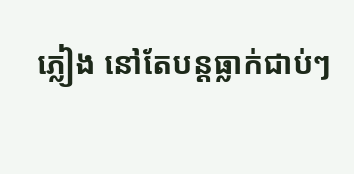ភ្លៀង នៅតែបន្តធ្លាក់ជាប់ៗ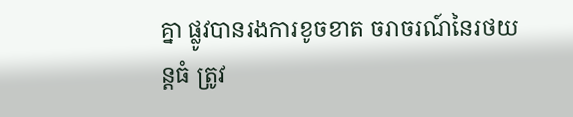គ្នា ផ្លូវបានរងការខូចខាត ចរាចរណ៍នៃរថយន្តធំ ត្រូវ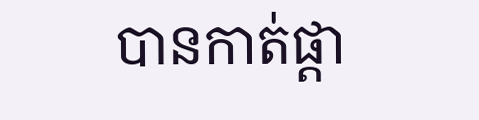បានកាត់ផ្តា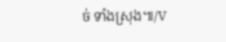ច់ ទាំងស្រុង៕/V